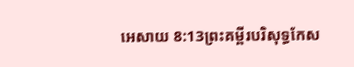អេសាយ 8:13ព្រះគម្ពីរបរិសុទ្ធកែស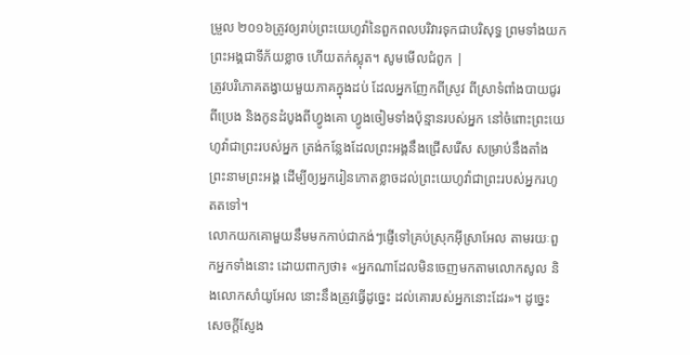ម្រួល ២០១៦ត្រូវឲ្យរាប់ព្រះយេហូវ៉ានៃពួកពលបរិវារទុកជាបរិសុទ្ធ ព្រមទាំងយកព្រះអង្គជាទីភ័យខ្លាច ហើយតក់ស្លុត។ សូមមើលជំពូក |
ត្រូវបរិភោគតង្វាយមួយភាគក្នុងដប់ ដែលអ្នកញែកពីស្រូវ ពីស្រាទំពាំងបាយជូរ ពីប្រេង និងកូនដំបូងពីហ្វូងគោ ហ្វូងចៀមទាំងប៉ុន្មានរបស់អ្នក នៅចំពោះព្រះយេហូវ៉ាជាព្រះរបស់អ្នក ត្រង់កន្លែងដែលព្រះអង្គនឹងជ្រើសរើស សម្រាប់នឹងតាំងព្រះនាមព្រះអង្គ ដើម្បីឲ្យអ្នករៀនកោតខ្លាចដល់ព្រះយេហូវ៉ាជាព្រះរបស់អ្នករហូតតទៅ។
លោកយកគោមួយនឹមមកកាប់ជាកង់ៗផ្ញើទៅគ្រប់ស្រុកអ៊ីស្រាអែល តាមរយៈពួកអ្នកទាំងនោះ ដោយពាក្យថា៖ «អ្នកណាដែលមិនចេញមកតាមលោកសូល និងលោកសាំយូអែល នោះនឹងត្រូវធ្វើដូច្នេះ ដល់គោរបស់អ្នកនោះដែរ»។ ដូច្នេះ សេចក្ដីស្ញែង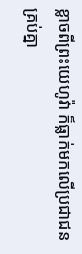ខ្លាចពីព្រះយេហូវ៉ា ក៏ធ្លាក់មកលើប្រជាជនគ្រប់គ្នា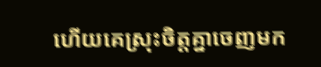ហើយគេស្រុះចិត្តគ្នាចេញមក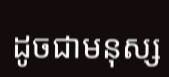ដូចជាមនុស្ស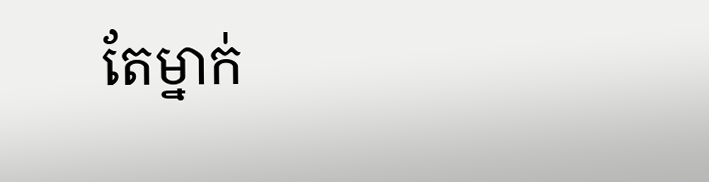តែម្នាក់